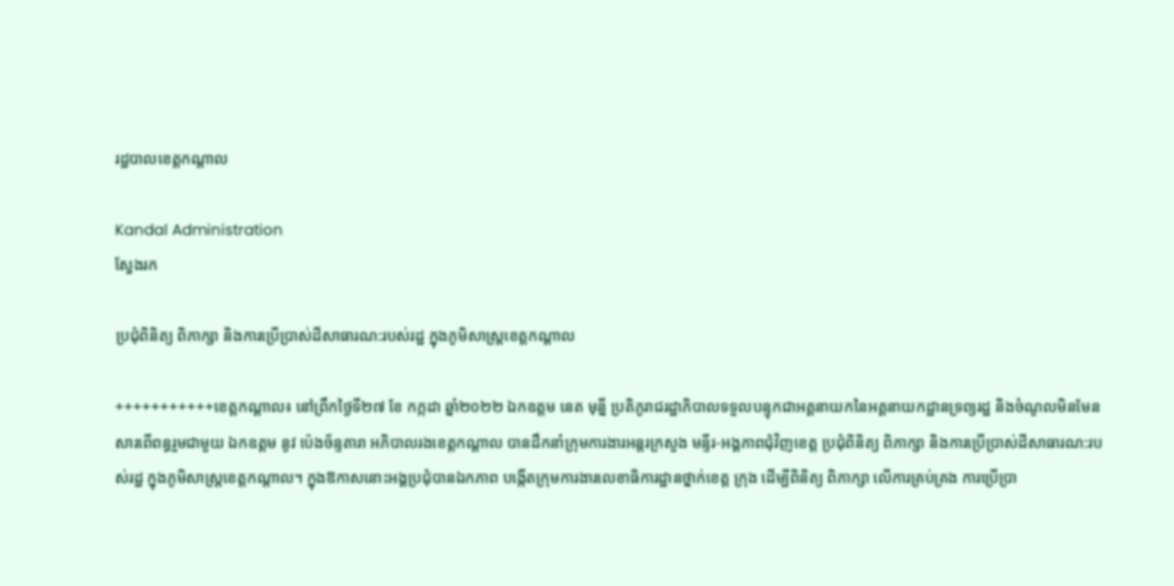រដ្ឋបាលខេត្តកណ្តាល

Kandal Administration
ស្វែងរក

ប្រជុំពិនិត្យ ពិភាក្សា និងការប្រើប្រាស់ដីសាធារណ:របស់រដ្ឋ ក្នុងភូមិសាស្ត្រខេត្តកណ្ដាល

+++++++++++ខេត្តកណ្តាល៖ នៅព្រឹកថ្ងៃទី២៧ ខែ កក្កដា ឆ្នាំ២០២២ ឯកឧត្តម នេត មុន្នី ប្រតិភូរាជរដ្ឋាភិបាលទទួលបន្ទុកជាអគ្គនាយកនៃអគ្គនាយកដ្ឋានទ្រព្យរដ្ឋ និងចំណូលមិនមែនសារពើពន្ធរួមជាមួយ ឯកឧត្ដម នូវ ប៉េងច័ន្ទតារា អភិបាលរងខេត្ដកណ្ដាល បានដឹកនាំក្រុមការងារអន្តរក្រសួង មន្ទីរ-អង្គភាពជុំវិញខេត្ត ប្រជុំពិនិត្យ ពិភាក្សា និងការប្រើប្រាស់ដីសាធារណ:របស់រដ្ឋ ក្នុងភូមិសាស្ត្រខេត្តកណ្ដាល។ ក្នុងឱកាសនោះអង្គប្រជុំបានឯកភាព បង្កើតក្រុមការងារលេខាធិការដ្ឋានថ្នាក់ខេត្ត ក្រុង ដើម្បីពិនិត្យ ពិភាក្សា លើការគ្រប់គ្រង ការប្រើប្រា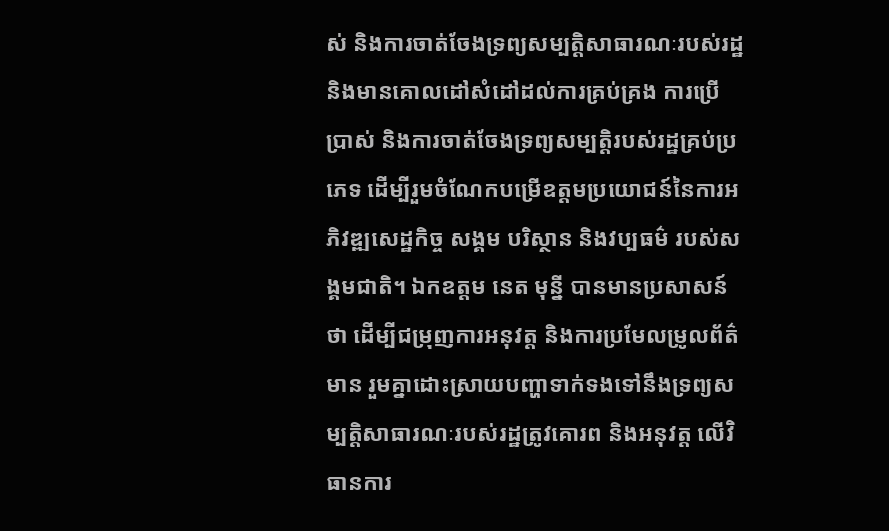ស់ និងការចាត់ចែងទ្រព្យសម្បត្តិសាធារណៈរបស់រដ្ឋ និងមានគោលដៅសំដៅដល់ការគ្រប់គ្រង ការប្រើប្រាស់ និងការចាត់ចែងទ្រព្យសម្បត្តិរបស់រដ្ឋគ្រប់ប្រភេទ ដើម្បីរួមចំណែកបម្រើឧត្តមប្រយោជន៍នៃការអភិវឌ្ឍសេដ្ឋកិច្ច សង្គម បរិស្ថាន និងវប្បធម៌ របស់សង្គមជាតិ។ ឯកឧត្តម នេត មុន្នី បានមានប្រសាសន៍ថា ដើម្បីជម្រុញការអនុវត្ត និងការប្រមែលម្រូលព័ត៌មាន រួមគ្នាដោះស្រាយបញ្ហាទាក់ទងទៅនឹងទ្រព្យសម្បត្តិសាធារណៈរបស់រដ្ឋត្រូវគោរព និងអនុវត្ត លើវិធានការ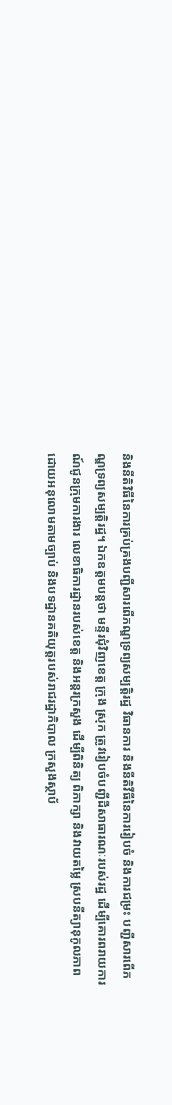និងនីតិវិធីនៃការគ្រប់គ្រងបញ្ជីសារពើភណ្ឌទ្រព្យសម្បត្តិរដ្ឋ វិធានការ និងនីតិវីធីនៃការរៀបចំ និងការជម្រះ បញ្ជីសារពើភណ្ឌទ្រព្យសម្បត្តិរដ្ឋ។ ឯកឧត្តមបន្តថា មន្ទីរជុំវិញខេត្ត ក្រុង ស្រុក ត្រូវរៀបចំបញ្ជីដីសាធារណៈរបស់រដ្ឋ ដើម្បីគោរពរាយការណ៍ជូនក្រុមការងារ លេខាធិការដ្ឋានរបស់ខេត្ត និងអន្តរក្រសួង ដើម្បីពិនិត្យ ពិភាក្សា និងវាយតម្លៃ ស្របនីត្យានុកូលភាព ដោយអនុលោមតាមច្បាប់ និងបទដ្ឋានគតិយុត្តរបស់រាជរដ្ឋាភិបាល ក្រសួងស្ថាប័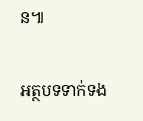ន៕

អត្ថបទទាក់ទង